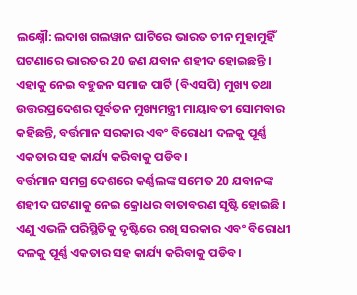ଲକ୍ଷ୍ନୌ: ଲଦାଖ ଗଲୱାନ ଘାଟିରେ ଭାରତ ଚୀନ ମୁହାମୁହିଁ ଘଟଣାରେ ଭାରତର 20 ଜଣ ଯବାନ ଶହୀଦ ହୋଇଛନ୍ତି । ଏହାକୁ ନେଇ ବହୁଜନ ସମାଜ ପାର୍ଟି (ବିଏସପି) ମୁଖ୍ୟ ତଥା ଉତ୍ତରପ୍ରଦେଶର ପୂର୍ବତନ ମୁଖ୍ୟମନ୍ତ୍ରୀ ମାୟାବତୀ ସୋମବାର କହିଛନ୍ତି, ବର୍ତ୍ତମାନ ସରକାର ଏବଂ ବିରୋଧୀ ଦଳକୁ ପୂର୍ଣ୍ଣ ଏକତାର ସହ କାର୍ଯ୍ୟ କରିବାକୁ ପଡିବ।
ବର୍ତ୍ତମାନ ସମଗ୍ର ଦେଶରେ କର୍ଣ୍ଣଲଙ୍କ ସମେତ 20 ଯବାନଙ୍କ ଶହୀଦ ଘଟଣାକୁ ନେଇ କ୍ରୋଧର ବାତାବରଣ ସୃଷ୍ଟି ହୋଇଛି । ଏଣୁ ଏଭଳି ପରିସ୍ଥିତିକୁ ଦୃଷ୍ଟିରେ ରଖି ସରକାର ଏବଂ ବିରୋଧୀ ଦଳକୁ ପୂର୍ଣ୍ଣ ଏକତାର ସହ କାର୍ଯ୍ୟ କରିବାକୁ ପଡିବ।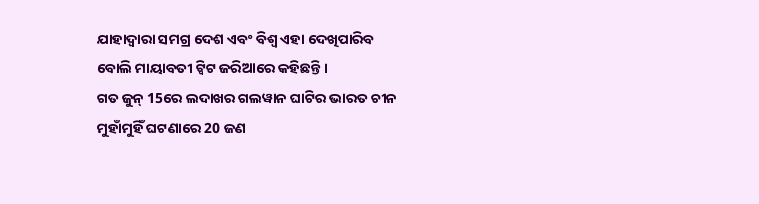ଯାହାଦ୍ବାରା ସମଗ୍ର ଦେଶ ଏବଂ ବିଶ୍ବ ଏହା ଦେଖିପାରିବ ବୋଲି ମାୟାବତୀ ଟ୍ବିଟ ଜରିଆରେ କହିଛନ୍ତି ।
ଗତ ଜୁନ୍ 15ରେ ଲଦାଖର ଗଲୱାନ ଘାଟିର ଭାରତ ଚୀନ ମୁହାଁମୁହିଁ ଘଟଣାରେ 20 ଜଣ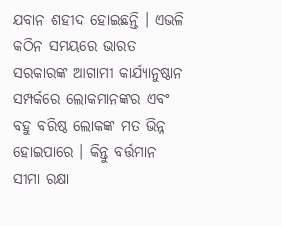ଯବାନ ଶହୀଦ ହୋଇଛନ୍ତି । ଏଭଳି କଠିନ ସମୟରେ ଭାରତ ସରକାରଙ୍କ ଆଗାମୀ କାର୍ଯ୍ୟାନୁଷ୍ଠାନ ସମ୍ପର୍କରେ ଲୋକମାନଙ୍କର ଏବଂ ବହୁ ବରିଷ୍ଠ ଲୋକଙ୍କ ମତ ଭିନ୍ନ ହୋଇପାରେ । କିନ୍ତୁ ବର୍ତ୍ତମାନ ସୀମା ରକ୍ଷା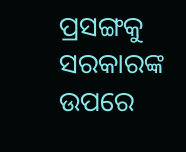ପ୍ରସଙ୍ଗକୁ ସରକାରଙ୍କ ଉପରେ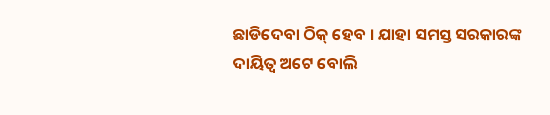ଛାଡିଦେବା ଠିକ୍ ହେବ । ଯାହା ସମସ୍ତ ସରକାରଙ୍କ ଦାୟିତ୍ବ ଅଟେ ବୋଲି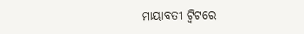ମାୟାବତୀ ଟ୍ବିଟରେ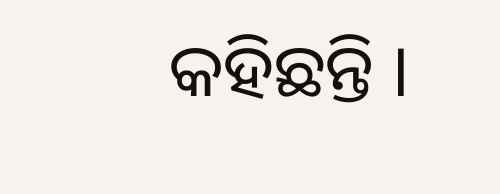କହିଛନ୍ତି ।